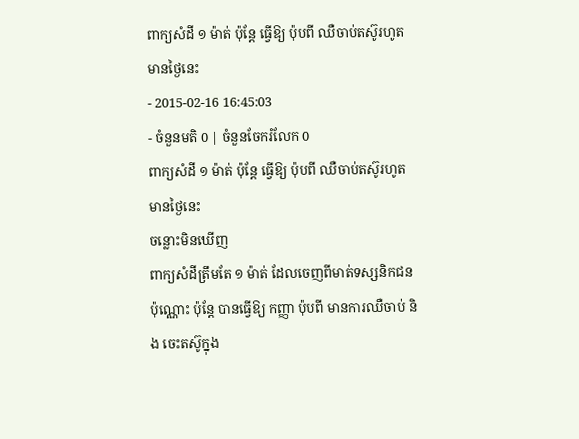ពាក្យសំដី ១ ម៉ាត់ ប៉ុន្តែ ធ្វើឱ្យ ប៉ុបពី ឈឺចាប់តស៊ូរហូតមានថ្ងៃនេះ
- 2015-02-16 16:45:03
- ចំនួនមតិ 0 | ចំនួនចែករំលែក 0
ពាក្យសំដី ១ ម៉ាត់ ប៉ុន្តែ ធ្វើឱ្យ ប៉ុបពី ឈឺចាប់តស៊ូរហូតមានថ្ងៃនេះ
ចន្លោះមិនឃើញ
ពាក្យសំដីត្រឹមតែ ១ ម៉ាត់ ដែលចេញពីមាត់ទស្សនិកជនប៉ុណ្ណោះ ប៉ុន្តែ បានធ្វើឱ្យ កញ្ញា ប៉ុបពី មានការឈឺចាប់ និង ចេះតស៊ូក្នុង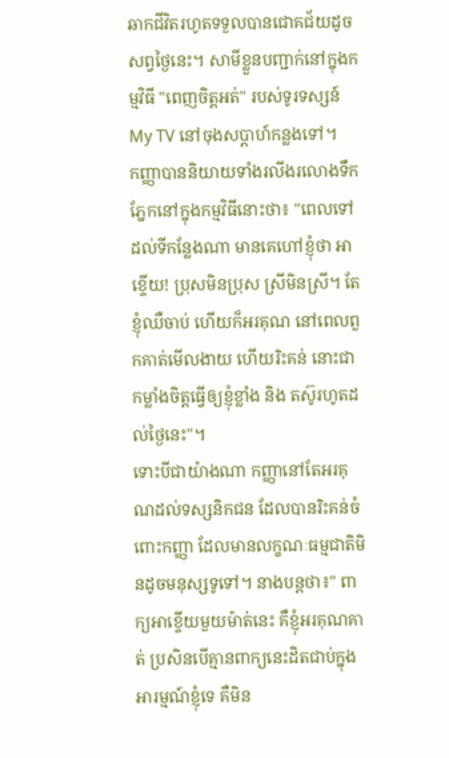ឆាកជីវិតរហូតទទួលបានជោគជ័យដូចសព្វថ្ងៃនេះ។ សាមីខ្លួនបញ្ជាក់នៅក្នុងកម្មវិធី "ពេញចិត្តអត់" របស់ទូរទស្សន៍ My TV នៅចុងសប្ដាហ៍កន្លងទៅ។
កញ្ញាបាននិយាយទាំងរលីងរលោងទឹកភ្នែកនៅក្នុងកម្មវិធីនោះថា៖ "ពេលទៅដល់ទីកន្លែងណា មានគេហៅខ្ញុំថា អាខ្ទើយ! ប្រុសមិនប្រុស ស្រីមិនស្រី។ តែខ្ញុំឈឺចាប់ ហើយក៏អរគុណ នៅពេលពួកគាត់មើលងាយ ហើយរិះគន់ នោះជាកម្លាំងចិត្តធ្វើឲ្យខ្ញុំខ្លាំង និង តស៊ូរហូតដល់ថ្ងៃនេះ"។
ទោះបីជាយ៉ាងណា កញ្ញានៅតែអរគុណដល់ទស្សនិកជន ដែលបានរិះគន់ចំពោះកញ្ញា ដែលមានលក្ខណៈធម្មជាតិមិនដូចមនុស្សទូទៅ។ នាងបន្តថា៖" ពាក្យអាខ្ទើយមួយម៉ាត់នេះ គឺខ្ញុំអរគុណគាត់ ប្រសិនបើគ្មានពាក្យនេះដិតជាប់ក្នុងអារម្មណ៍ខ្ញុំទេ គឺមិន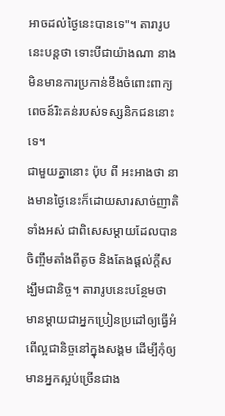អាចដល់ថ្ងៃនេះបានទេ"។ តារារូបនេះបន្តថា ទោះបីជាយ៉ាងណា នាងមិនមានការប្រកាន់ខឹងចំពោះពាក្យពេចន៍រិះគន់របស់ទស្សនិកជននោះទេ។
ជាមួយគ្នានោះ ប៉ុប ពី អះអាងថា នាងមានថ្ងៃនេះក៏ដោយសារសាច់ញាតិទាំងអស់ ជាពិសេសម្ដាយដែលបានចិញ្ចឹមតាំងពីតូច និងតែងផ្ដល់ក្ដីសង្ឃឹមជានិច្ច។ តារារូបនេះបន្ថែមថា មានម្ដាយជាអ្នកប្រៀនប្រដៅឲ្យធ្វើអំពើល្អជានិច្ចនៅក្នុងសង្គម ដើម្បីកុំឲ្យមានអ្នកស្អប់ច្រើនជាង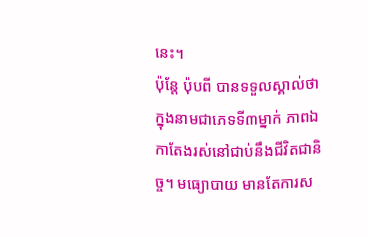នេះ។
ប៉ុន្តែ ប៉ុបពី បានទទួលស្គាល់ថា ក្នុងនាមជាភេទទី៣ម្នាក់ ភាពឯកាតែងរស់នៅជាប់នឹងជីវិតជានិច្ច។ មធ្យោបាយ មានតែការស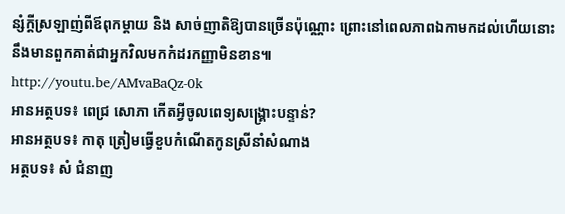ន្សំក្ដីស្រឡាញ់ពីឪពុកម្ដាយ និង សាច់ញាតិឱ្យបានច្រើនប៉ុណ្ណោះ ព្រោះនៅពេលភាពឯកាមកដល់ហើយនោះ នឹងមានពួកគាត់ជាអ្នកវិលមកកំដរកញ្ញាមិនខាន៕
http://youtu.be/AMvaBaQz-0k
អានអត្ថបទ៖ ពេជ្រ សោភា កើតអ្វីចូលពេទ្យសង្គ្រោះបន្ទាន់?
អានអត្ថបទ៖ កាតុ ត្រៀមធ្វើខួបកំណើតកូនស្រីនាំសំណាង
អត្ថបទ៖ សំ ជំនាញ